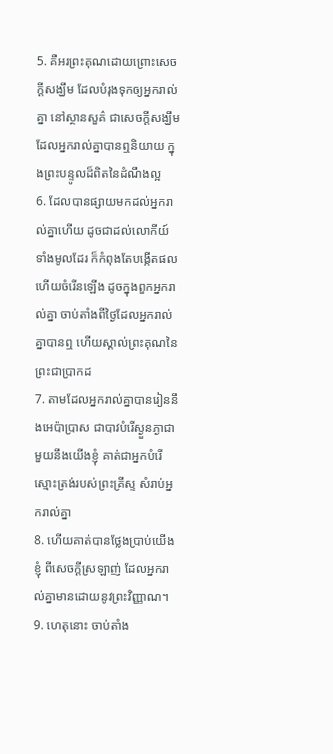5. គឺអរព្រះគុណដោយព្រោះសេចក្តីសង្ឃឹម ដែលបំរុងទុកឲ្យអ្នករាល់គ្នា នៅស្ថានសួគ៌ ជាសេចក្តីសង្ឃឹម ដែលអ្នករាល់គ្នាបានឮនិយាយ ក្នុងព្រះបន្ទូលដ៏ពិតនៃដំណឹងល្អ
6. ដែលបានផ្សាយមកដល់អ្នករាល់គ្នាហើយ ដូចជាដល់លោកីយ៍ទាំងមូលដែរ ក៏កំពុងតែបង្កើតផល ហើយចំរើនឡើង ដូចក្នុងពួកអ្នករាល់គ្នា ចាប់តាំងពីថ្ងៃដែលអ្នករាល់គ្នាបានឮ ហើយស្គាល់ព្រះគុណនៃព្រះជាប្រាកដ
7. តាមដែលអ្នករាល់គ្នាបានរៀននឹងអេប៉ាប្រាស ជាបាវបំរើស្ងួនភ្ងាជាមួយនឹងយើងខ្ញុំ គាត់ជាអ្នកបំរើស្មោះត្រង់របស់ព្រះគ្រីស្ទ សំរាប់អ្នករាល់គ្នា
8. ហើយគាត់បានថ្លែងប្រាប់យើងខ្ញុំ ពីសេចក្តីស្រឡាញ់ ដែលអ្នករាល់គ្នាមានដោយនូវព្រះវិញ្ញាណ។
9. ហេតុនោះ ចាប់តាំង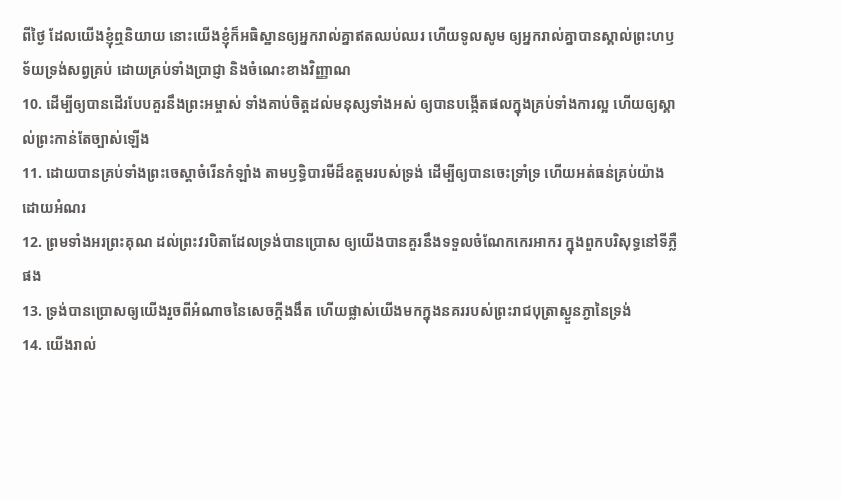ពីថ្ងៃ ដែលយើងខ្ញុំឮនិយាយ នោះយើងខ្ញុំក៏អធិស្ឋានឲ្យអ្នករាល់គ្នាឥតឈប់ឈរ ហើយទូលសូម ឲ្យអ្នករាល់គ្នាបានស្គាល់ព្រះហឫទ័យទ្រង់សព្វគ្រប់ ដោយគ្រប់ទាំងប្រាជ្ញា និងចំណេះខាងវិញ្ញាណ
10. ដើម្បីឲ្យបានដើរបែបគួរនឹងព្រះអម្ចាស់ ទាំងគាប់ចិត្តដល់មនុស្សទាំងអស់ ឲ្យបានបង្កើតផលក្នុងគ្រប់ទាំងការល្អ ហើយឲ្យស្គាល់ព្រះកាន់តែច្បាស់ឡើង
11. ដោយបានគ្រប់ទាំងព្រះចេស្តាចំរើនកំឡាំង តាមឫទ្ធិបារមីដ៏ឧត្តមរបស់ទ្រង់ ដើម្បីឲ្យបានចេះទ្រាំទ្រ ហើយអត់ធន់គ្រប់យ៉ាងដោយអំណរ
12. ព្រមទាំងអរព្រះគុណ ដល់ព្រះវរបិតាដែលទ្រង់បានប្រោស ឲ្យយើងបានគួរនឹងទទួលចំណែកកេរអាករ ក្នុងពួកបរិសុទ្ធនៅទីភ្លឺផង
13. ទ្រង់បានប្រោសឲ្យយើងរួចពីអំណាចនៃសេចក្តីងងឹត ហើយផ្លាស់យើងមកក្នុងនគររបស់ព្រះរាជបុត្រាស្ងួនភ្ងានៃទ្រង់
14. យើងរាល់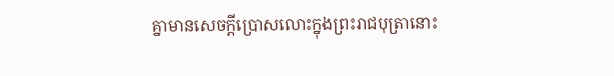គ្នាមានសេចក្តីប្រោសលោះក្នុងព្រះរាជបុត្រានោះ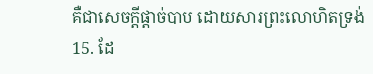គឺជាសេចក្តីផ្តាច់បាប ដោយសារព្រះលោហិតទ្រង់
15. ដែ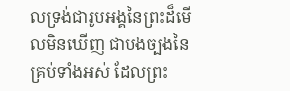លទ្រង់ជារូបអង្គនៃព្រះដ៏មើលមិនឃើញ ជាបងច្បងនៃគ្រប់ទាំងអស់ ដែលព្រះ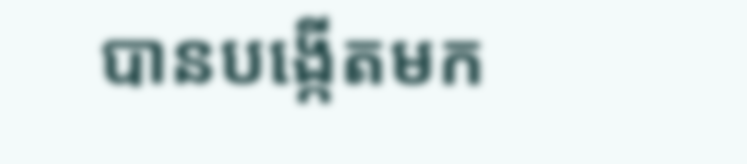បានបង្កើតមក